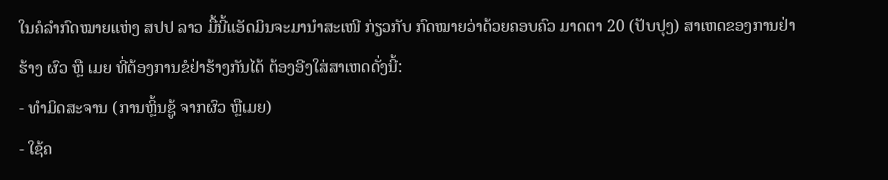ໃນຄໍລຳກົດໝາຍແຫ່ງ ສປປ ລາວ ມື້ນີ້ແອັດມິນຈະມານຳສະເໜີ ກ່ຽວກັບ ກົດໝາຍວ່າດ້ວຍຄອບຄົວ ມາດຕາ 20 (ປັບປຸງ) ສາເຫດຂອງການຢ່າຮ້າງ ຜົວ ຫຼື ເມຍ ທີ່ຕ້ອງການຂໍຢ່າຮ້າງກັນໄດ້ ຕ້ອງອີງໃສ່ສາເຫດດັ່ງນີ້:
- ທຳມິດສະຈານ (ການຫຼິ້ນຊູ້ ຈາກຜົວ ຫຼືເມຍ)
- ໃຊ້ຄ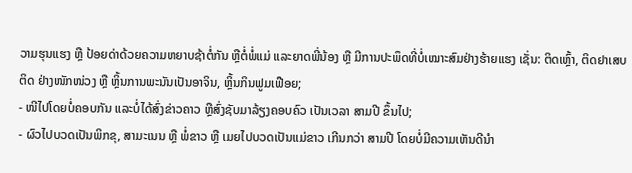ວາມຮຸນແຮງ ຫຼື ປ້ອຍດ່າດ້ວຍຄວາມຫຍາບຊ້າຕໍ່ກັນ ຫຼືຕໍ່ພໍ່ແມ່ ແລະຍາດພີ່ນ້ອງ ຫຼື ມີການປະພຶດທີ່ບໍ່ເໝາະສົມຢ່າງຮ້າຍແຮງ ເຊັ່ນ: ຕິດເຫຼົ້າ, ຕິດຢາເສບຕິດ ຢ່າງໜັກໜ່ວງ ຫຼື ຫຼິ້ນການພະນັນເປັນອາຈິນ, ຫຼິ້ນກິນຟູມເຟືອຍ;
- ໜີໄປໂດຍບໍ່ຄອບກັນ ແລະບໍ່ໄດ້ສົ່ງຂ່າວຄາວ ຫຼືສົ່ງຊັບມາລ້ຽງຄອບຄົວ ເປັນເວລາ ສາມປີ ຂຶ້ນໄປ;
- ຜົວໄປບວດເປັນພິກຂຸ, ສາມະເນນ ຫຼື ພໍ່ຂາວ ຫຼື ເມຍໄປບວດເປັນແມ່ຂາວ ເກີນກວ່າ ສາມປີ ໂດຍບໍ່ມີຄວາມເຫັນດີນຳ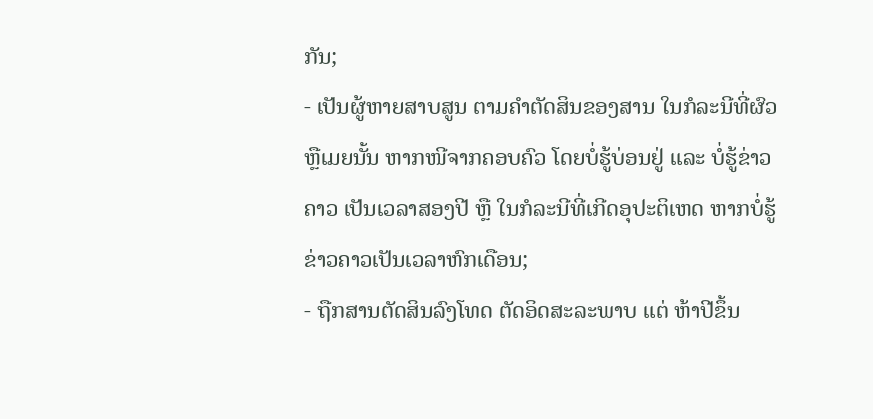ກັນ;
- ເປັນຜູ້ຫາຍສາບສູນ ຕາມຄຳຕັດສິນຂອງສານ ໃນກໍລະນີທີ່ຜົວ ຫຼືເມຍນັ້ນ ຫາກໜີຈາກຄອບຄົວ ໂດຍບໍ່ຮູ້ບ່ອນຢູ່ ແລະ ບໍ່ຮູ້ຂ່າວຄາວ ເປັນເວລາສອງປີ ຫຼື ໃນກໍລະນີທີ່ເກີດອຸປະຕິເຫດ ຫາກບໍ່ຮູ້ຂ່າວຄາວເປັນເວລາຫົກເດືອນ;
- ຖືກສານຕັດສິນລົງໂທດ ຕັດອິດສະລະພາບ ແຕ່ ຫ້າປີຂຶ້ນ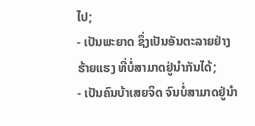ໄປ;
- ເປັນພະຍາດ ຊຶ່ງເປັນອັນຕະລາຍຢ່າງຮ້າຍແຮງ ທີ່ບໍ່ສາມາດຢູ່ນຳກັນໄດ້;
- ເປັນຄົນບ້າເສຍຈິດ ຈົນບໍ່ສາມາດຢູ່ນຳ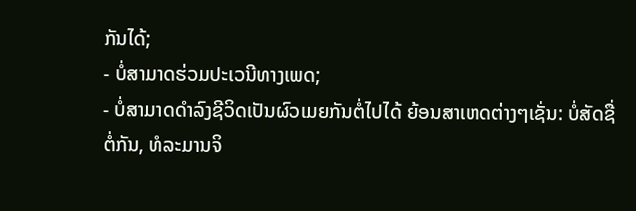ກັນໄດ້;
- ບໍ່ສາມາດຮ່ວມປະເວນີທາງເພດ;
- ບໍ່ສາມາດດຳລົງຊີວິດເປັນຜົວເມຍກັນຕໍ່ໄປໄດ້ ຍ້ອນສາເຫດຕ່າງໆເຊັ່ນ: ບໍ່ສັດຊື່ຕໍ່ກັນ, ທໍລະມານຈິ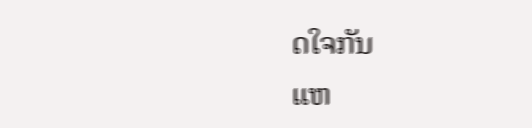ດໃຈກັນ
ແຫ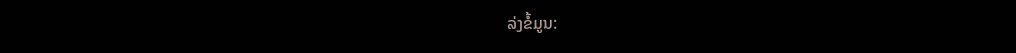ລ່ງຂໍ້ມູນ: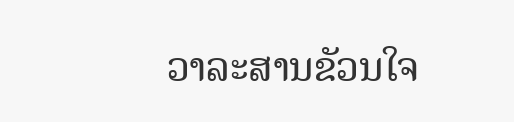ວາລະສານຂັວນໃຈ